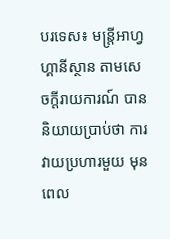បរទេស៖ មន្ត្រីអាហ្វហ្គានីស្ថាន តាមសេចក្តីរាយការណ៍ បាននិយាយប្រាប់ថា ការវាយប្រហារមួយ មុនពេល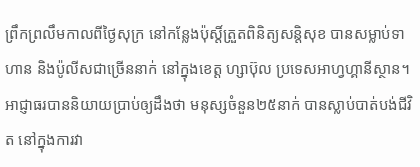ព្រឹកព្រលឹមកាលពីថ្ងៃសុក្រ នៅកន្លែងប៉ុស្តិ៍ត្រួតពិនិត្យសន្តិសុខ បានសម្លាប់ទាហាន និងប៉ូលីសជាច្រើននាក់ នៅក្នុងខេត្ត ហ្សាប៊ុល ប្រទេសអាហ្វហ្គានីស្ថាន។
អាជ្ញាធរបាននិយាយប្រាប់ឲ្យដឹងថា មនុស្សចំនួន២៥នាក់ បានស្លាប់បាត់បង់ជីវិត នៅក្នុងការវា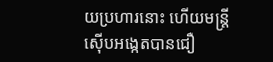យប្រហារនោះ ហើយមន្ត្រីស៊ើបអង្កេតបានជឿ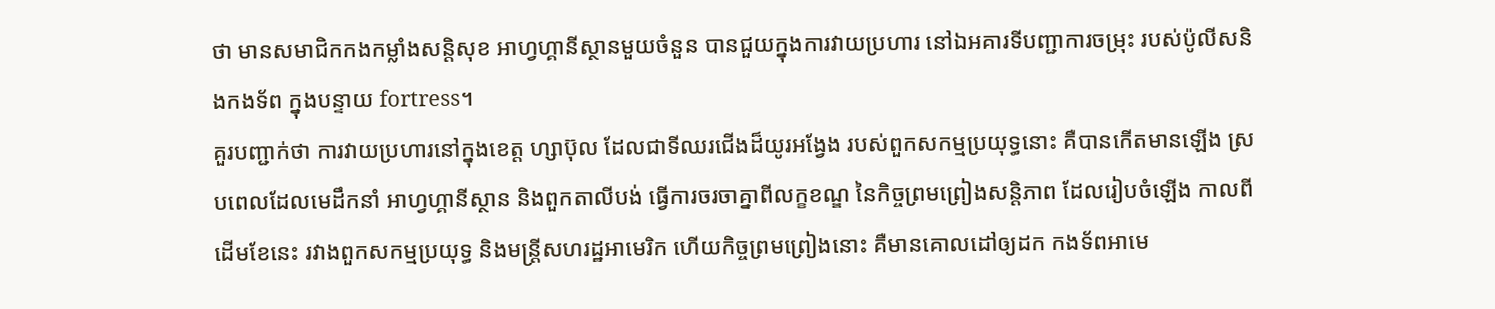ថា មានសមាជិកកងកម្លាំងសន្តិសុខ អាហ្វហ្គានីស្ថានមួយចំនួន បានជួយក្នុងការវាយប្រហារ នៅឯអគារទីបញ្ជាការចម្រុះ របស់ប៉ូលីសនិងកងទ័ព ក្នុងបន្ទាយ fortress។
គួរបញ្ជាក់ថា ការវាយប្រហារនៅក្នុងខេត្ត ហ្សាប៊ុល ដែលជាទីឈរជើងដ៏យូរអង្វែង របស់ពួកសកម្មប្រយុទ្ធនោះ គឺបានកើតមានឡើង ស្របពេលដែលមេដឹកនាំ អាហ្វហ្គានីស្ថាន និងពួកតាលីបង់ ធ្វើការចរចាគ្នាពីលក្ខខណ្ឌ នៃកិច្ចព្រមព្រៀងសន្តិភាព ដែលរៀបចំឡើង កាលពីដើមខែនេះ រវាងពួកសកម្មប្រយុទ្ធ និងមន្ត្រីសហរដ្ឋអាមេរិក ហើយកិច្ចព្រមព្រៀងនោះ គឺមានគោលដៅឲ្យដក កងទ័ពអាមេ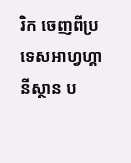រិក ចេញពីប្រទេសអាហ្វហ្គានីស្ថាន ប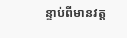ន្ទាប់ពីមានវត្ត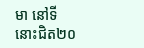មា នៅទីនោះជិត២០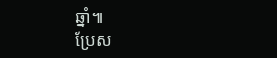ឆ្នាំ៕
ប្រែស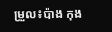ម្រួល៖ប៉ាង កុង